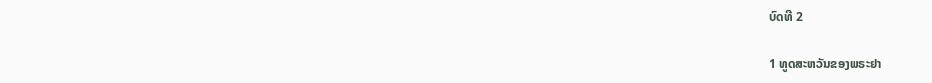ບົດທີ 2

1 ທູດສະຫວັນຂອງພຣະຢາ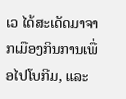ເວ ໄດ້ສະເດັດມາຈາກເມືອງກິນການເພື່ອໄປໂບກີມ, ແລະ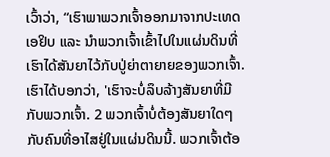ເວົ້າວ່າ, “ເຮົາພາພວກເຈົ້າອອກມາຈາກປະເທດເອຢິບ ແລະ ນຳພວກເຈົ້າເຂົ້າໄປໃນແຜ່ນດິນທີ່ ເຮົາໄດ້ສັນຍາໄວ້ກັບປູ່ຍ່າຕາຍາຍຂອງພວກເຈົ້າ. ເຮົາໄດ້ບອກວ່າ, 'ເຮົາຈະບໍ່ລຶບລ້າງສັນຍາທີ່ມີກັບພວກເຈົ້າ. 2 ພວກເຈົ້າບໍ່ຕ້ອງສັນຍາໃດໆ ກັບຄົນທີ່ອາໄສຢູ່ໃນແຜ່ນດິນນີ້. ພວກເຈົ້າຕ້ອ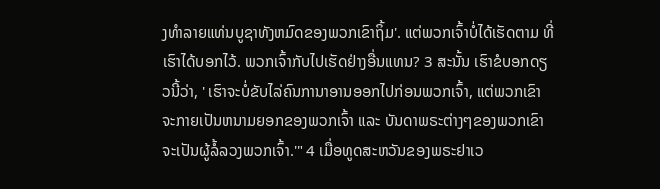ງທຳລາຍແທ່ນບູຊາທັງຫມົດຂອງພວກເຂົາຖິ້ມ'. ແຕ່ພວກເຈົ້າບໍ່ໄດ້ເຮັດຕາມ ທີ່ເຮົາໄດ້ບອກໄວ້. ພວກເຈົ້າກັບໄປເຮັດຢ່າງອື່ນແທນ? 3 ສະນັ້ນ ເຮົາຂໍບອກດຽວນີ້ວ່າ, ' ເຮົາຈະບໍ່ຂັບໄລ່ຄົນການາອານອອກໄປກ່ອນພວກເຈົ້າ, ແຕ່ພວກເຂົາຈະກາຍເປັນຫນາມຍອກຂອງພວກເຈົ້າ ແລະ ບັນດາພຣະຕ່າງໆຂອງພວກເຂົາ ຈະເປັນຜູ້ລໍ້ລວງພວກເຈົ້າ.'" 4 ເມື່ອທູດສະຫວັນຂອງພຣະຢາເວ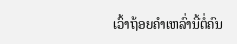ເວົ້າຖ້ອຍຄຳເຫລົ່ານີ້ຕໍ່ຄົນ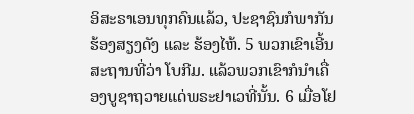ອິສະຣາເອນທຸກຄົນແລ້ວ, ປະຊາຊົນກໍພາກັນຮ້ອງສຽງດັງ ແລະ ຮ້ອງໄຫ້. 5 ພວກເຂົາເອີ້ນສະຖານທີ່ວ່າ ໂບກີມ. ແລ້ວພວກເຂົາກໍນຳເຄື່ອງບູຊາຖວາຍແດ່ພຣະຢາເວທີ່ນັ້ນ. 6 ເມື່ອໂຢ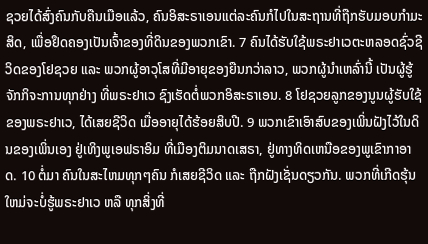ຊວຍໄດ້ສົ່ງຄົນກັບຄືນເມືອແລ້ວ, ຄົນອິສະຣາເອນແຕ່ລະຄົນກໍໄປໃນສະຖານທີ່ຖືກຮັບມອບກຳມະສິດ, ເພື່ອຢຶດຄອງເປັນເຈົ້າຂອງທີ່ດິນຂອງພວກເຂົາ. 7 ຄົນໄດ້ຮັບໃຊ້ພຣະຢາເວຕະຫລອດຊົ່ວຊີວິດຂອງໂຢຊວຍ ແລະ ພວກຜູ້ອາວຸໂສທີ່ມີອາຍຸຂອງຍືນກວ່າລາວ, ພວກຜູ້ນຳເຫລົ່ານີ້ ເປັນຜູ້ຮູ້ຈັກກິຈະການທຸກຢ່າງ ທີ່ພຣະຢາເວ ຊົງເຮັດຕໍ່ພວກອິສະຣາເອນ. 8 ໂຢຊວຍລູກຂອງນູນຜູ້ຮັບໃຊ້ຂອງພຣະຢາເວ, ໄດ້ເສຍຊີວິດ ເມື່ອອາຍຸໄດ້ຮ້ອຍສິບປີ. 9 ພວກເຂົາເອົາສົບຂອງເພິ່ນຝັງໄວ້ໃນດິນຂອງເພິ່ນເອງ ຢູ່ເທິງພູເອຟຣາອິມ ທີ່ເມືອງຕິມນາດເສຣາ, ຢູ່ທາງທິດເຫນືອຂອງພູເຂົາກາອາດ. 10 ຕໍ່ມາ ຄົນໃນສະໄຫມທຸກໆຄົນ ກໍເສຍຊີວິດ ແລະ ຖືກຝັງເຊັ່ນດຽວກັນ. ພວກທີ່ເກີດຮຸ້ນໃຫມ່ຈະບໍ່ຮູ້ພຣະຢາເວ ຫລື ທຸກສິ່ງທີ່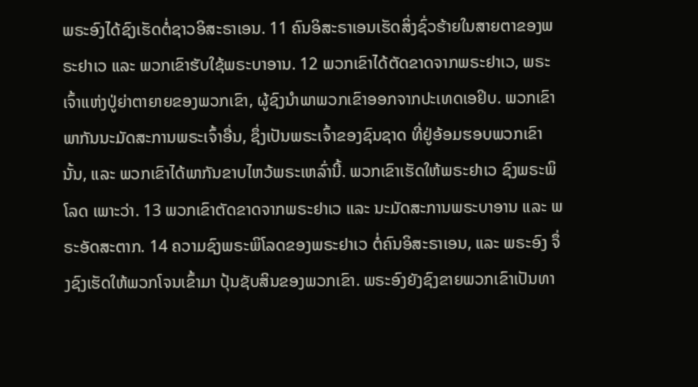ພຣະອົງໄດ້ຊົງເຮັດຕໍ່ຊາວອິສະຣາເອນ. 11 ຄົນອິສະຣາເອນເຮັດສິ່ງຊົ່ວຮ້າຍໃນສາຍຕາຂອງພຣະຢາເວ ແລະ ພວກເຂົາຮັບໃຊ້ພຣະບາອານ. 12 ພວກເຂົາໄດ້ຕັດຂາດຈາກພຣະຢາເວ, ພຣະເຈົ້າແຫ່ງປູ່ຍ່າຕາຍາຍຂອງພວກເຂົາ, ຜູ້ຊົງນຳພາພວກເຂົາອອກຈາກປະເທດເອຢິບ. ພວກເຂົາພາກັນນະມັດສະການພຣະເຈົ້າອື່ນ, ຊຶ່ງເປັນພຣະເຈົ້າຂອງຊົນຊາດ ທີ່ຢູ່ອ້ອມຮອບພວກເຂົານັ້ນ, ແລະ ພວກເຂົາໄດ້ພາກັນຂາບໄຫວ້ພຣະເຫລົ່ານີ້. ພວກເຂົາເຮັດໃຫ້ພຣະຢາເວ ຊົງພຣະພິໂລດ ເພາະວ່າ. 13 ພວກເຂົາຕັດຂາດຈາກພຣະຢາເວ ແລະ ນະມັດສະການພຣະບາອານ ແລະ ພຣະອັດສະຕາກ. 14 ຄວາມຊົງພຣະພິໂລດຂອງພຣະຢາເວ ຕໍ່ຄົນອິສະຣາເອນ, ແລະ ພຣະອົງ ຈຶ່ງຊົງເຮັດໃຫ້ພວກໂຈນເຂົ້າມາ ປຸ້ນຊັບສິນຂອງພວກເຂົາ. ພຣະອົງຍັງຊົງຂາຍພວກເຂົາເປັນທາ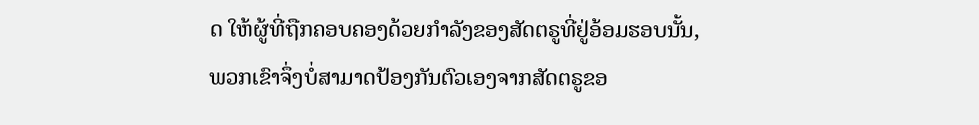ດ ໃຫ້ຜູ້ທີ່ຖືກຄອບຄອງດ້ວຍກຳລັງຂອງສັດຕຣູທີ່ຢູ່ອ້ອມຮອບນັ້ນ, ພວກເຂົາຈຶ່ງບໍ່ສາມາດປ້ອງກັນຕົວເອງຈາກສັດຕຣູຂອ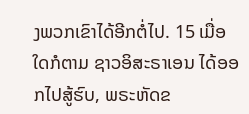ງພວກເຂົາໄດ້ອີກຕໍ່ໄປ. 15 ເມື່ອໃດກໍຕາມ ຊາວອິສະຣາເອນ ໄດ້ອອກໄປສູ້ຮົບ, ພຣະຫັດຂ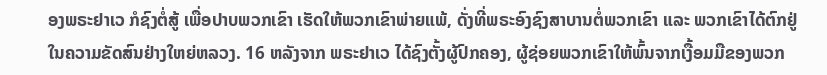ອງພຣະຢາເວ ກໍຊົງຕໍ່ສູ້ ເພື່ອປາບພວກເຂົາ ເຮັດໃຫ້ພວກເຂົາພ່າຍແພ້, ດັ່ງທີ່ພຣະອົງຊົງສາບານຕໍ່ພວກເຂົາ ແລະ ພວກເຂົາໄດ້ຕົກຢູ່ໃນຄວາມຂັດສົນຢ່າງໃຫຍ່ຫລວງ. 16 ຫລັງຈາກ ພຣະຢາເວ ໄດ້ຊົງຕັ້ງຜູ້ປົກຄອງ, ຜູ້ຊ່ອຍພວກເຂົາໃຫ້ພົ້ນຈາກເງື້ອມມືຂອງພວກ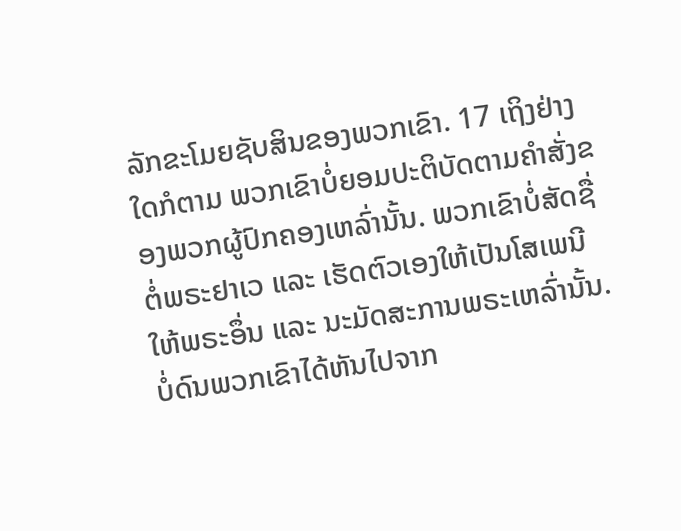ລັກຂະໂມຍຊັບສິນຂອງພວກເຂົາ. 17 ເຖິງຢ່າງໃດກໍຕາມ ພວກເຂົາບໍ່ຍອມປະຕິບັດຕາມຄຳສັ່ງຂອງພວກຜູ້ປົກຄອງເຫລົ່ານັ້ນ. ພວກເຂົາບໍ່ສັດຊື່ຕໍ່ພຣະຢາເວ ແລະ ເຮັດຕົວເອງໃຫ້ເປັນໂສເພນີໃຫ້ພຣະອຶ່ນ ແລະ ນະມັດສະການພຣະເຫລົ່ານັ້ນ. ບໍ່ດົນພວກເຂົາໄດ້ຫັນໄປຈາກ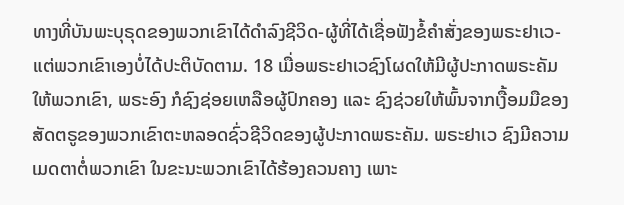ທາງທີ່ບັນພະບຸຣຸດຂອງພວກເຂົາໄດ້ດຳລົງຊີວິດ-ຜູ້ທີ່ໄດ້ເຊື່ອຟັງຂໍ້ຄຳສັ່ງຂອງພຣະຢາເວ-ແຕ່ພວກເຂົາເອງບໍ່ໄດ້ປະຕິບັດຕາມ. 18 ເມື່ອພຣະຢາເວຊົງໂຜດໃຫ້ມີຜູ້ປະກາດພຣະຄັມໃຫ້ພວກເຂົາ, ພຣະອົງ ກໍຊົງຊ່ອຍເຫລືອຜູ້ປົກຄອງ ແລະ ຊົງຊ່ວຍໃຫ້ພົ້ນຈາກເງື້ອມມືຂອງສັດຕຣູຂອງພວກເຂົາຕະຫລອດຊົ່ວຊີວິດຂອງຜູ້ປະກາດພຣະຄັມ. ພຣະຢາເວ ຊົງມີຄວາມເມດຕາຕໍ່ພວກເຂົາ ໃນຂະນະພວກເຂົາໄດ້ຮ້ອງຄວນຄາງ ເພາະ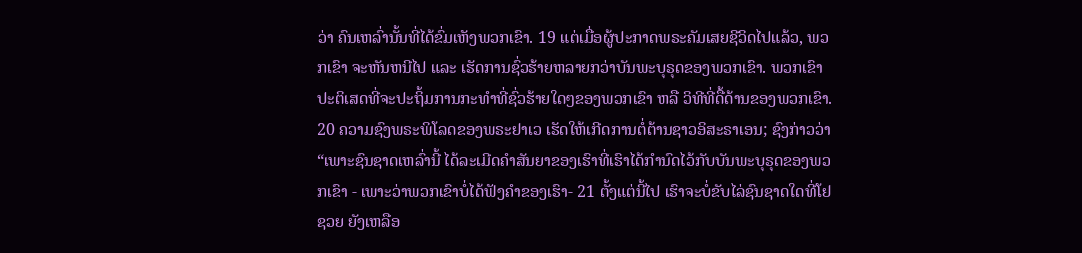ວ່າ ຄົນເຫລົ່ານັ້ນທີ່ໄດ້ຂົ່ມເຫັງພວກເຂົາ. 19 ແຕ່ເມື່ອຜູ້ປະກາດພຣະຄັມເສຍຊີວິດໄປແລ້ວ, ພວກເຂົາ ຈະຫັນຫນີໄປ ແລະ ເຮັດການຊົ່ວຮ້າຍຫລາຍກວ່າບັນພະບຸຣຸດຂອງພວກເຂົາ. ພວກເຂົາປະຕິເສດທີ່ຈະປະຖິ້ມການກະທຳທີ່ຊົ່ວຮ້າຍໃດໆຂອງພວກເຂົາ ຫລື ວິທີທີ່ດື້ດ້ານຂອງພວກເຂົາ. 20 ຄວາມຊົງພຣະພິໂລດຂອງພຣະຢາເວ ເຮັດໃຫ້ເກີດການຕໍ່ຕ້ານຊາວອິສະຣາເອນ; ຊົງກ່າວວ່າ “ເພາະຊົນຊາດເຫລົ່ານີ້ ໄດ້ລະເມີດຄຳສັນຍາຂອງເຮົາທີ່ເຮົາໄດ້ກຳນົດໄວ້ກັບບັນພະບຸຣຸດຂອງພວກເຂົາ - ເພາະວ່າພວກເຂົາບໍ່ໄດ້ຟັງຄຳຂອງເຮົາ- 21 ຕັ້ງແຕ່ນີ້ໄປ ເຮົາຈະບໍ່ຂັບໄລ່ຊົນຊາດໃດທີ່ໂຢຊວຍ ຍັງເຫລືອ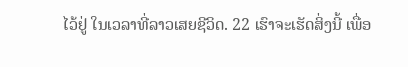ໄວ້ຢູ່ ໃນເວລາທີ່ລາວເສຍຊີວິດ. 22 ເຮົາຈະເຮັດສິ່ງນີ້ ເພື່ອ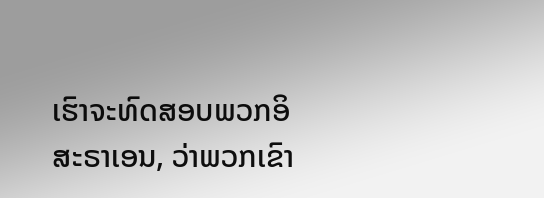ເຮົາຈະທົດສອບພວກອິສະຣາເອນ, ວ່າພວກເຂົາ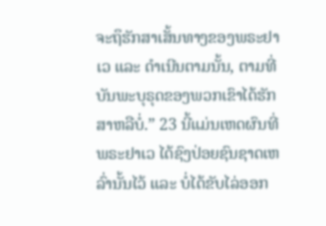ຈະຖຶຮັກສາເສັ້ນທາງຂອງພຣະຢາເວ ແລະ ດຳເນີນຕາມນັ້ນ, ຕາມທີ່ບັນພະບຸຣຸດຂອງພວກເຂົາໄດ້ຮັກສາຫລືບໍ່.” 23 ນີ້ແມ່ນເຫດຜົນທີ່ ພຣະຢາເວ ໄດ້ຊົງປ່ອຍຊົນຊາດເຫລົ່ານັ້ນໄວ້ ແລະ ບໍ່ໄດ້ຂັບໄລ່ອອກ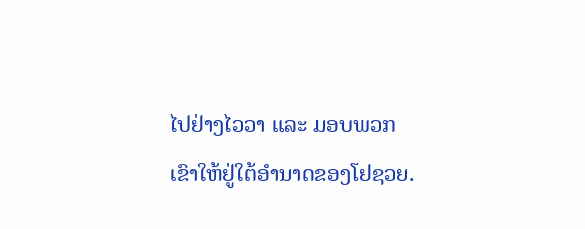ໄປຢ່າງໄວວາ ແລະ ມອບພວກເຂົາໃຫ້ຢູ່ໃຕ້ອຳນາດຂອງໂຢຊວຍ.